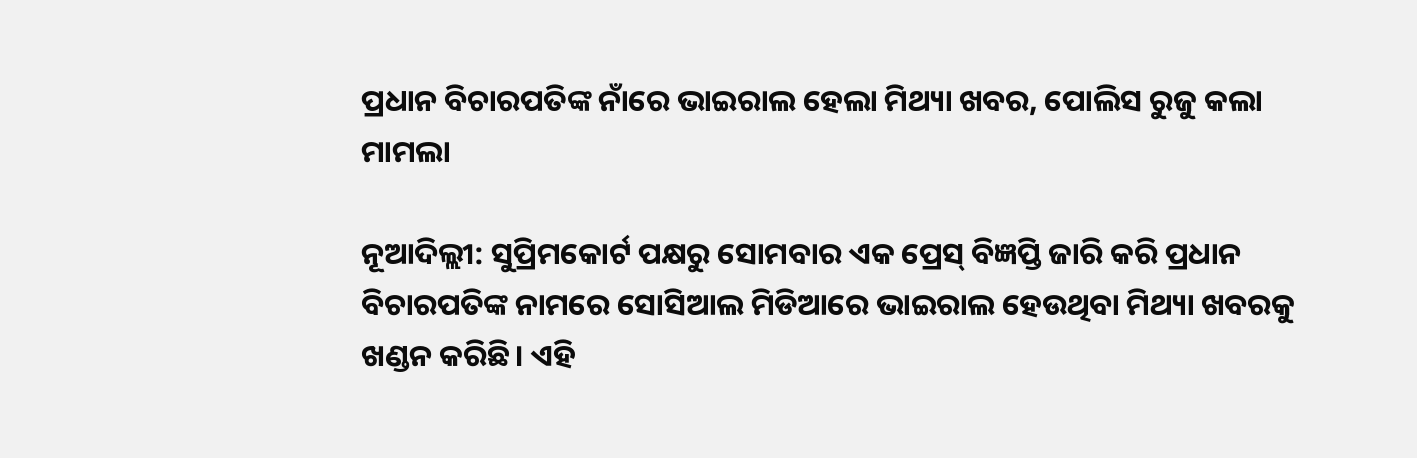ପ୍ରଧାନ ବିଚାରପତିଙ୍କ ନାଁରେ ଭାଇରାଲ ହେଲା ମିଥ୍ୟା ଖବର, ପୋଲିସ ରୁଜୁ କଲା ମାମଲା

ନୂଆଦିଲ୍ଲୀ: ସୁପ୍ରିମକୋର୍ଟ ପକ୍ଷରୁ ସୋମବାର ଏକ ପ୍ରେସ୍ ବିଜ୍ଞପ୍ତି ଜାରି କରି ପ୍ରଧାନ ବିଚାରପତିଙ୍କ ନାମରେ ସୋସିଆଲ ମିଡିଆରେ ଭାଇରାଲ ହେଉଥିବା ମିଥ୍ୟା ଖବରକୁ ଖଣ୍ଡନ କରିଛି। ଏହି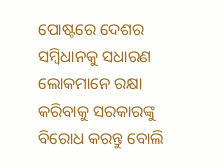ପୋଷ୍ଟରେ ଦେଶର ସମ୍ବିଧାନକୁ ସଧାରଣ ଲୋକମାନେ ରକ୍ଷା କରିବାକୁ ସରକାରଙ୍କୁ ବିରୋଧ କରନ୍ତୁ ବୋଲି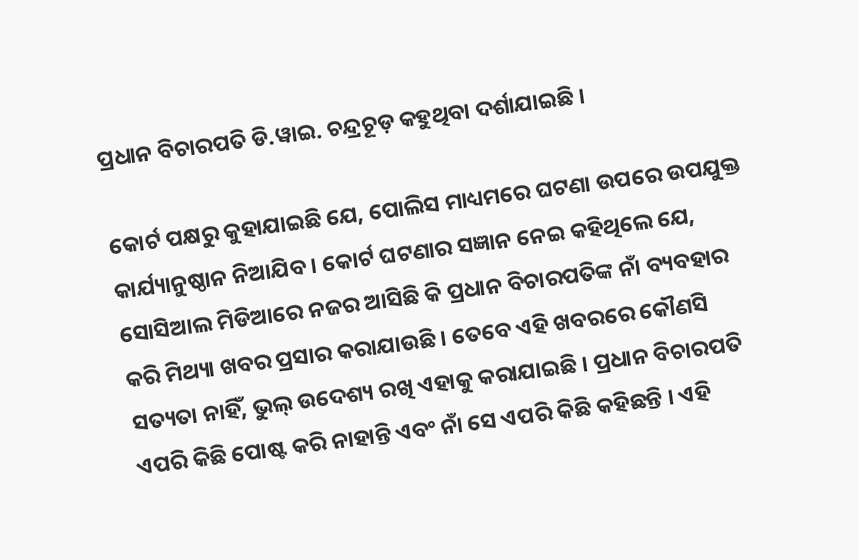ପ୍ରଧାନ ବିଚାରପତି ଡି.ୱାଇ. ଚନ୍ଦ୍ରଚୂଡ଼ କହୁଥିବା ଦର୍ଶାଯାଇଛି ।

କୋର୍ଟ ପକ୍ଷରୁ କୁହାଯାଇଛି ଯେ, ପୋଲିସ ମାଧ୍ୟମରେ ଘଟଣା ଉପରେ ଉପଯୁକ୍ତ କାର୍ଯ୍ୟାନୁଷ୍ଠାନ ନିଆଯିବ । କୋର୍ଟ ଘଟଣାର ସଜ୍ଞାନ ନେଇ କହିଥିଲେ ଯେ, ସୋସିଆଲ ମିଡିଆରେ ନଜର ଆସିଛି କି ପ୍ରଧାନ ବିଚାରପତିଙ୍କ ନାଁ ବ୍ୟବହାର କରି ମିଥ୍ୟା ଖବର ପ୍ରସାର କରାଯାଉଛି । ତେବେ ଏହି ଖବରରେ କୌଣସି ସତ୍ୟତା ନାହିଁ, ଭୁଲ୍ ଉଦେଶ୍ୟ ରଖି ଏହାକୁ କରାଯାଇଛି । ପ୍ରଧାନ ବିଚାରପତି ଏପରି କିଛି ପୋଷ୍ଟ କରି ନାହାନ୍ତି ଏବଂ ନାଁ ସେ ଏପରି କିଛି କହିଛନ୍ତି । ଏହି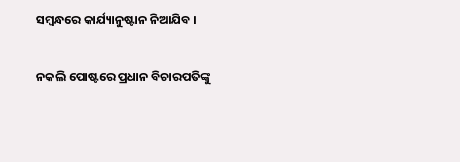ସମ୍ବନ୍ଧରେ କାର୍ଯ୍ୟାନୁଷ୍ଟାନ ନିଆଯିବ ।

ନକଲି ପୋଷ୍ଟରେ ପ୍ରଧାନ ବିଚାରପତିଙ୍କୁ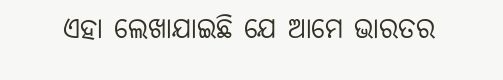ଏହା ଲେଖାଯାଇଛି ଯେ ଆମେ ଭାରତର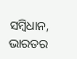ସମ୍ବିଧାନ, ଭାରତର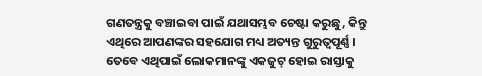ଗଣତନ୍ତ୍ରକୁ ବଞ୍ଚାଇବା ପାଇଁ ଯଥାସମ୍ଭବ ଚେଷ୍ଟା କରୁଛୁ, କିନ୍ତୁ ଏଥିରେ ଆପଣଙ୍କର ସହଯୋଗ ମଧ୍ୟ ଅତ୍ୟନ୍ତ ଗୁରୁତ୍ୱପୂର୍ଣ୍ଣ । ତେବେ ଏଥିପାଇଁ ଲୋକମାନଙ୍କୁ ଏକଜୁଟ୍ ହୋଇ ରାସ୍ତାକୁ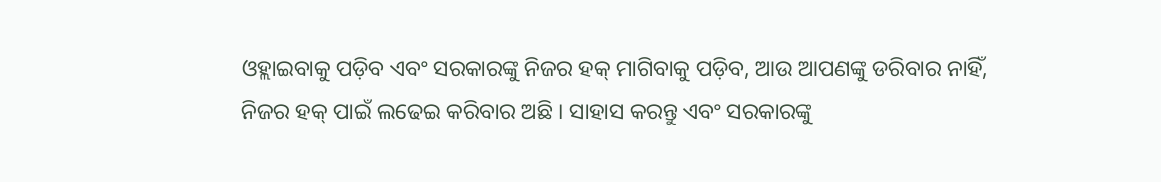ଓହ୍ଲାଇବାକୁ ପଡ଼ିବ ଏବଂ ସରକାରଙ୍କୁ ନିଜର ହକ୍ ମାଗିବାକୁ ପଡ଼ିବ, ଆଉ ଆପଣଙ୍କୁ ଡରିବାର ନାହିଁ, ନିଜର ହକ୍ ପାଇଁ ଲଢେଇ କରିବାର ଅଛି । ସାହାସ କରନ୍ତୁ ଏବଂ ସରକାରଙ୍କୁ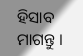ହିସାବ ମାଗନ୍ତୁ ।